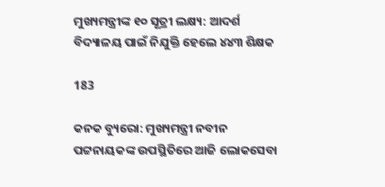ମୁଖ୍ୟମନ୍ତ୍ରୀଙ୍କ ୧୦ ସୂତ୍ରୀ ଲକ୍ଷ୍ୟ: ଆଦର୍ଶ ବିଦ୍ୟାଳୟ ପାଇଁ ନିଯୁକ୍ତି ହେଲେ ୪୪୩ ଶିକ୍ଷକ

183

କନକ ବ୍ୟୁରୋ: ମୁଖ୍ୟମନ୍ତ୍ରୀ ନବୀନ ପଟ୍ଟନାୟକଙ୍କ ଉପସ୍ଥିତିରେ ଆଜି ଲୋକସେବା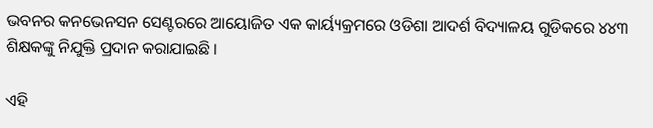ଭବନର କନଭେନସନ ସେଣ୍ଟରରେ ଆୟୋଜିତ ଏକ କାର୍ୟ୍ୟକ୍ରମରେ ଓଡିଶା ଆଦର୍ଶ ବିଦ୍ୟାଳୟ ଗୁଡିକରେ ୪୪୩ ଶିକ୍ଷକଙ୍କୁ ନିଯୁକ୍ତି ପ୍ରଦାନ କରାଯାଇଛି ।

ଏହି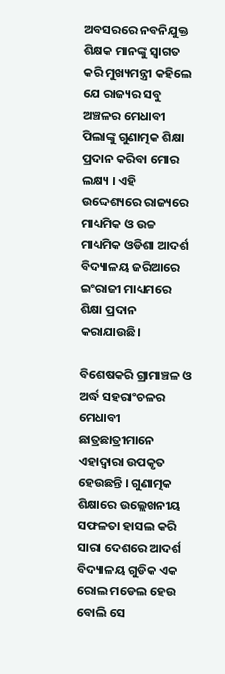ଅବସରରେ ନବନିଯୁକ୍ତ ଶିକ୍ଷକ ମାନଙ୍କୁ ସ୍ୱାଗତ କରି ମୁଖ୍ୟମନ୍ତ୍ରୀ କହିଲେ ଯେ ରାଜ୍ୟର ସବୁ ଅଞ୍ଚଳର ମେଧାବୀ ପିଲାଙ୍କୁ ଗୁଣାତ୍ମକ ଶିକ୍ଷା ପ୍ରଦାନ କରିବା ମୋର ଲକ୍ଷ୍ୟ । ଏହି ଉଦ୍ଦେଶ୍ୟରେ ରାଜ୍ୟରେ ମାଧ୍ୟମିକ ଓ ଉଚ୍ଚ ମାଧ୍ୟମିକ ଓଡିଶା ଆଦର୍ଶ ବିଦ୍ୟାଳୟ ଜରିଆରେ ଇଂରାଜୀ ମାଧ୍ୟମରେ ଶିକ୍ଷା ପ୍ରଦାନ କରାଯାଉଛି।

ବିଶେଷକରି ଗ୍ରାମାଞ୍ଚଳ ଓ ଅର୍ଦ୍ଧ ସହରାଂଚଳର ମେଧାବୀ ଛାତ୍ରଛାତ୍ରୀମାନେ ଏହାଦ୍ୱାରା ଉପକୃତ ହେଉଛନ୍ତି । ଗୁଣାତ୍ମକ ଶିକ୍ଷାରେ ଉଲ୍ଲେଖନୀୟ ସଫଳତା ହାସଲ କରି ସାରା ଦେଶରେ ଆଦର୍ଶ ବିଦ୍ୟାଳୟ ଗୁଡିକ ଏକ ରୋଲ ମଡେଲ ହେଉ ବୋଲି ସେ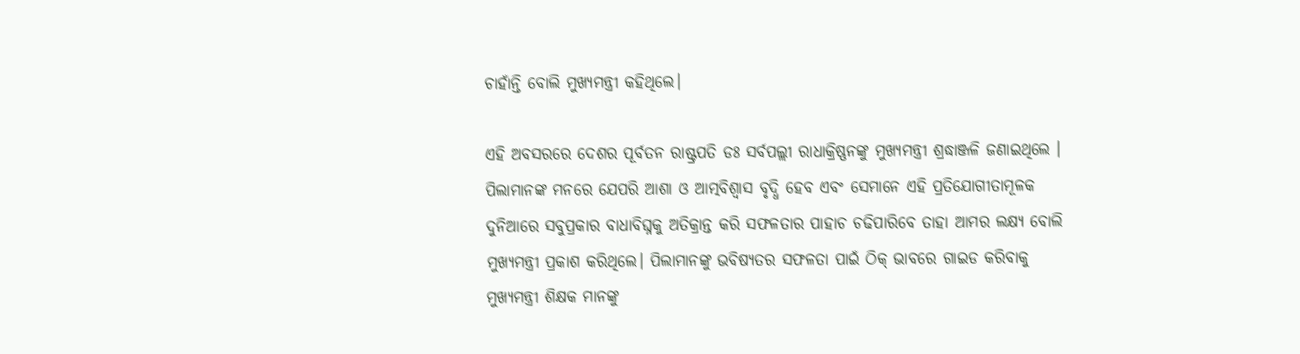ଚାହାଁନ୍ତି ବୋଲି ମୁଖ୍ୟମନ୍ତ୍ରୀ କହିଥିଲେ।

ଏହି ଅବସରରେ ଦେଶର ପୂର୍ବତନ ରାଷ୍ଟ୍ରପତି ଡଃ ସର୍ବପଲ୍ଲୀ ରାଧାକ୍ରିଷ୍ଣନଙ୍କୁ ମୁଖ୍ୟମନ୍ତ୍ରୀ ଶ୍ରଦ୍ଧାଞ୍ଜଳି ଜଣାଇଥିଲେ । ପିଲାମାନଙ୍କ ମନରେ ଯେପରି ଆଶା ଓ ଆତ୍ମବିଶ୍ୱାସ ବୃଦ୍ଧି ହେବ ଏବଂ ସେମାନେ ଏହି ପ୍ରତିଯୋଗୀତାମୂଳକ ଦୁନିଆରେ ସବୁପ୍ରକାର ବାଧାବିଘ୍ନକୁ ଅତିକ୍ରାନ୍ତ କରି ସଫଳତାର ପାହାଚ ଚଢିପାରିବେ ତାହା ଆମର ଲକ୍ଷ୍ୟ ବୋଲି ମୁଖ୍ୟମନ୍ତ୍ରୀ ପ୍ରକାଶ କରିଥିଲେ। ପିଲାମାନଙ୍କୁ ଭବିଷ୍ୟତର ସଫଳତା ପାଇଁ ଠିକ୍‌ ଭାବରେ ଗାଇଡ କରିବାକୁ ମୁଖ୍ୟମନ୍ତ୍ରୀ ଶିକ୍ଷକ ମାନଙ୍କୁ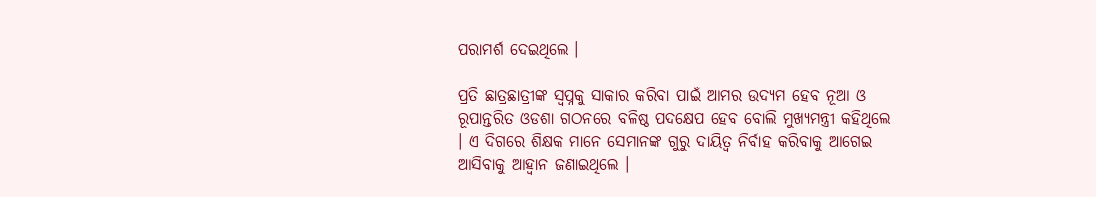ପରାମର୍ଶ ଦେଇଥିଲେ ।

ପ୍ରତି ଛାତ୍ରଛାତ୍ରୀଙ୍କ ସ୍ବପ୍ନକୁ ସାକାର କରିବା ପାଇଁ ଆମର ଉଦ୍ୟମ ହେବ ନୂଆ ଓ ରୂପାନ୍ତରିତ ଓଡଶା ଗଠନରେ ବଳିଷ୍ଠ ପଦକ୍ଷେପ ହେବ ବୋଲି ମୁଖ୍ୟମନ୍ତ୍ରୀ କହିଥିଲେ । ଏ ଦିଗରେ ଶିକ୍ଷକ ମାନେ ସେମାନଙ୍କ ଗୁରୁ ଦାୟିତ୍ୱ ନିର୍ବାହ କରିବାକୁ ଆଗେଇ ଆସିବାକୁ ଆହ୍ଵାନ ଜଣାଇଥିଲେ ।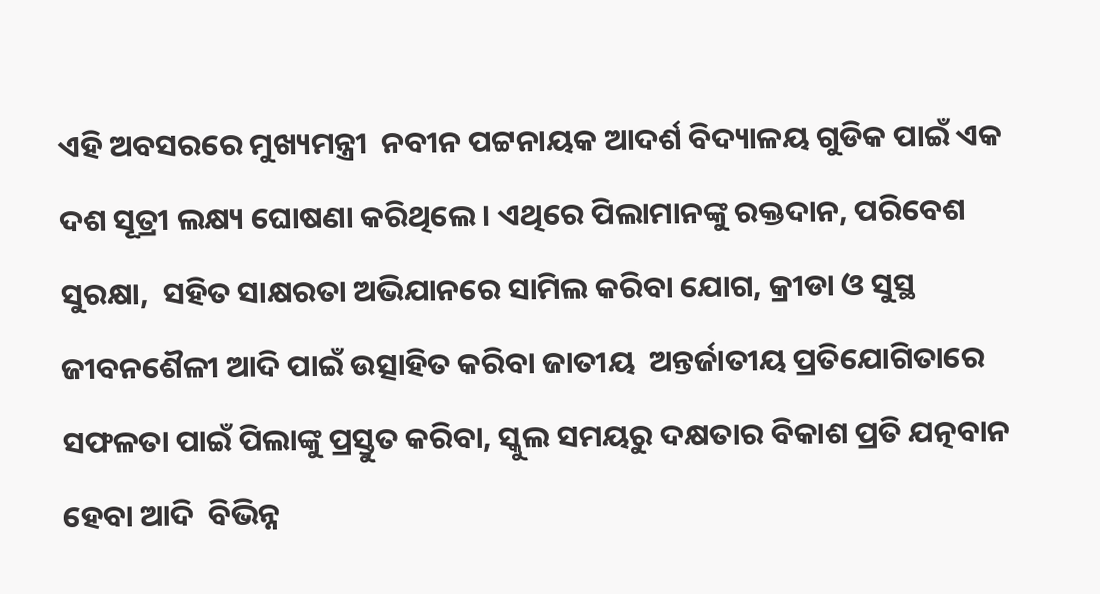ଏହି ଅବସରରେ ମୁଖ୍ୟମନ୍ତ୍ରୀ  ନବୀନ ପଟ୍ଟନାୟକ ଆଦର୍ଶ ବିଦ୍ୟାଳୟ ଗୁଡିକ ପାଇଁ ଏକ ଦଶ ସୂତ୍ରୀ ଲକ୍ଷ୍ୟ ଘୋଷଣା କରିଥିଲେ । ଏଥିରେ ପିଲାମାନଙ୍କୁ ରକ୍ତଦାନ, ପରିବେଶ ସୁରକ୍ଷା,  ସହିତ ସାକ୍ଷରତା ଅଭିଯାନରେ ସାମିଲ କରିବା ଯୋଗ, କ୍ରୀଡା ଓ ସୁସ୍ଥ ଜୀବନଶୈଳୀ ଆଦି ପାଇଁ ଉତ୍ସାହିତ କରିବା ଜାତୀୟ  ଅନ୍ତର୍ଜାତୀୟ ପ୍ରତିଯୋଗିତାରେ ସଫଳତା ପାଇଁ ପିଲାଙ୍କୁ ପ୍ରସ୍ତୁତ କରିବା, ସ୍କୁଲ ସମୟରୁ ଦକ୍ଷତାର ବିକାଶ ପ୍ରତି ଯତ୍ନବାନ ହେବା ଆଦି  ବିଭିନ୍ନ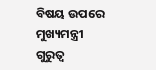ବିଷୟ ଉପରେ ମୁଖ୍ୟମନ୍ତ୍ରୀ ଗୁରୁତ୍ୱ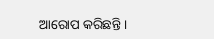ଆରୋପ କରିଛନ୍ତି ।